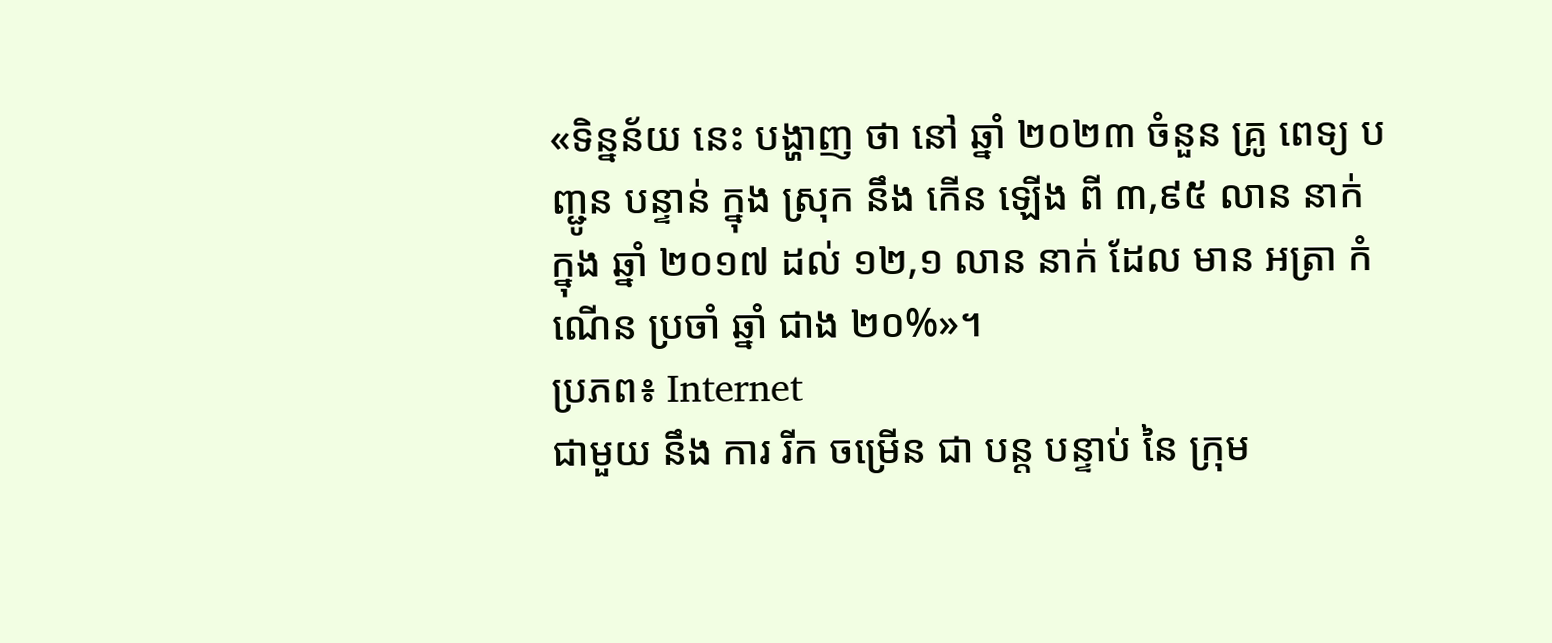«ទិន្នន័យ នេះ បង្ហាញ ថា នៅ ឆ្នាំ ២០២៣ ចំនួន គ្រូ ពេទ្យ បញ្ជូន បន្ទាន់ ក្នុង ស្រុក នឹង កើន ឡើង ពី ៣,៩៥ លាន នាក់ ក្នុង ឆ្នាំ ២០១៧ ដល់ ១២,១ លាន នាក់ ដែល មាន អត្រា កំណើន ប្រចាំ ឆ្នាំ ជាង ២០%»។
ប្រភព៖ Internet
ជាមួយ នឹង ការ រីក ចម្រើន ជា បន្ត បន្ទាប់ នៃ ក្រុម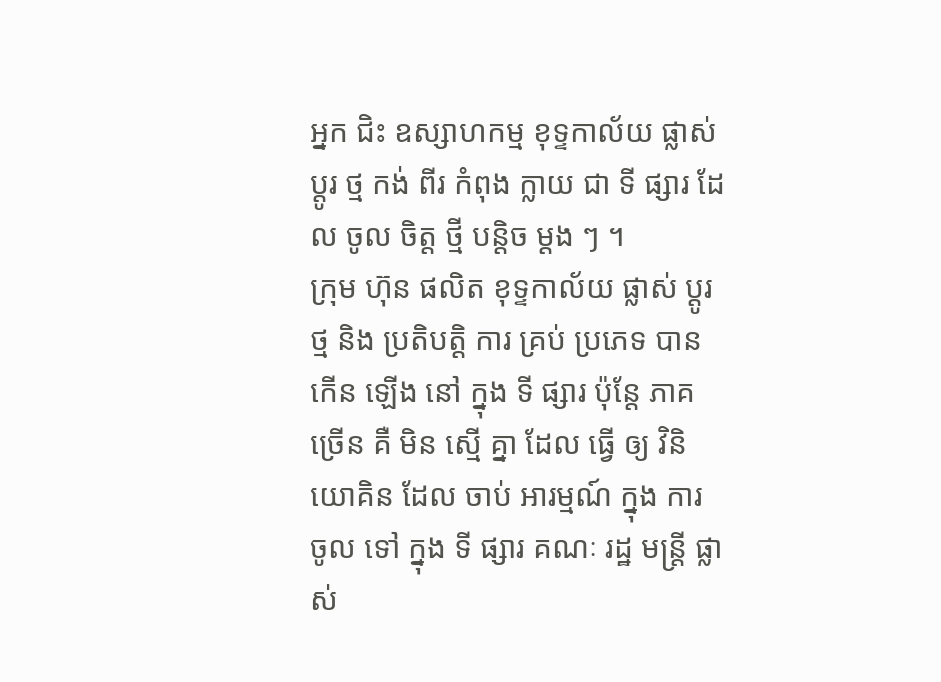អ្នក ជិះ ឧស្សាហកម្ម ខុទ្ទកាល័យ ផ្លាស់ ប្តូរ ថ្ម កង់ ពីរ កំពុង ក្លាយ ជា ទី ផ្សារ ដែល ចូល ចិត្ត ថ្មី បន្តិច ម្តង ៗ ។
ក្រុម ហ៊ុន ផលិត ខុទ្ទកាល័យ ផ្លាស់ ប្តូរ ថ្ម និង ប្រតិបត្តិ ការ គ្រប់ ប្រភេទ បាន កើន ឡើង នៅ ក្នុង ទី ផ្សារ ប៉ុន្តែ ភាគ ច្រើន គឺ មិន ស្មើ គ្នា ដែល ធ្វើ ឲ្យ វិនិយោគិន ដែល ចាប់ អារម្មណ៍ ក្នុង ការ ចូល ទៅ ក្នុង ទី ផ្សារ គណៈ រដ្ឋ មន្ត្រី ផ្លាស់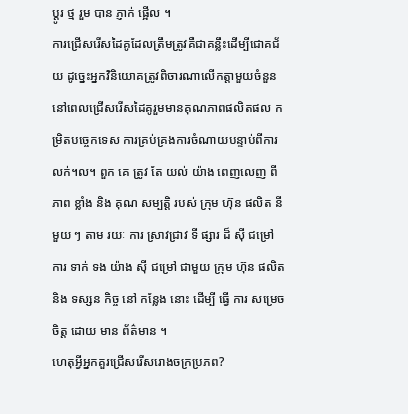ប្តូរ ថ្ម រួម បាន ភ្ញាក់ ផ្អើល ។
ការជ្រើសរើសដៃគូដែលត្រឹមត្រូវគឺជាគន្លឹះដើម្បីជោគជ័យ ដូច្នេះអ្នកវិនិយោគត្រូវពិចារណាលើកត្តាមួយចំនួននៅពេលជ្រើសរើសដៃគូរួមមានគុណភាពផលិតផល កម្រិតបច្ចេកទេស ការគ្រប់គ្រងការចំណាយបន្ទាប់ពីការលក់។ល។ ពួក គេ ត្រូវ តែ យល់ យ៉ាង ពេញលេញ ពី ភាព ខ្លាំង និង គុណ សម្បត្តិ របស់ ក្រុម ហ៊ុន ផលិត នីមួយ ៗ តាម រយៈ ការ ស្រាវជ្រាវ ទី ផ្សារ ដ៏ ស៊ី ជម្រៅ ការ ទាក់ ទង យ៉ាង ស៊ី ជម្រៅ ជាមួយ ក្រុម ហ៊ុន ផលិត និង ទស្សន កិច្ច នៅ កន្លែង នោះ ដើម្បី ធ្វើ ការ សម្រេច ចិត្ត ដោយ មាន ព័ត៌មាន ។
ហេតុអ្វីអ្នកគួរជ្រើសរើសរោងចក្រប្រភព?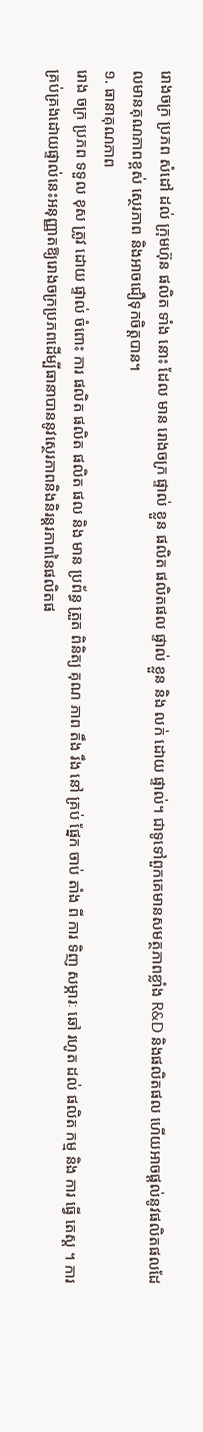រោងចក្រ ប្រភព សំដៅ ដល់ ក្រុមហ៊ុន ផលិត ទាំង នោះ ដែល មាន រោងចក្រ ផ្ទាល់ ខ្លួន ផលិត ផលិតផល ផ្ទាល់ ខ្លួន និង លក់ ដោយ ផ្ទាល់។ ជាទូទៅពួកគេមានសមត្ថភាពខ្លាំង R&D និងផលិតផល ហើយអាចផ្តល់នូវផលិតផលដែលមានគុណភាពខ្ពស់ ស្ថេរភាព និងអាចជឿទុកចិត្តបាន។
១. ធានាគុណភាព
រោង ចក្រ ប្រភព ទទួល ខុស ត្រូវ ដោយ ផ្ទាល់ ចំពោះ ការ ផលិត ផលិត ផលិត ផល និង មាន ប្រព័ន្ធ ត្រួត ពិនិត្យ គុណ ភាព តឹង រឹង នៅ គ្រប់ ផ្នែក ចាប់ តាំង ពី ការ ទិញ សម្ភារៈ ឆៅ រហូត ដល់ ផលិត កម្ម និង ការ ធ្វើ តេស្ត ។ ការគ្រប់គ្រងដោយផ្ទាល់នេះអនុញ្ញាតឱ្យរោងចក្រប្រភពដើម្បីធានាបាននូវស្ថេរភាពនិងនិរន្តរភាពនៃផលិតផ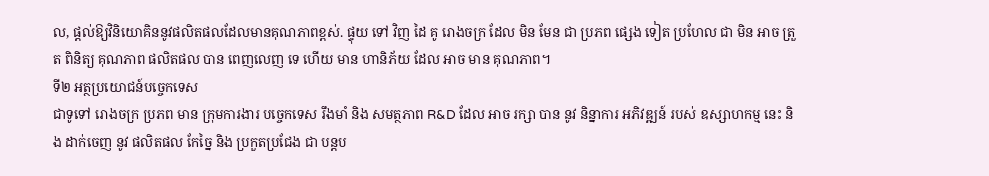ល, ផ្តល់ឱ្យវិនិយោគិននូវផលិតផលដែលមានគុណភាពខ្ពស់. ផ្ទុយ ទៅ វិញ ដៃ គូ រោងចក្រ ដែល មិន មែន ជា ប្រភព ផ្សេង ទៀត ប្រហែល ជា មិន អាច ត្រួត ពិនិត្យ គុណភាព ផលិតផល បាន ពេញលេញ ទេ ហើយ មាន ហានិភ័យ ដែល អាច មាន គុណភាព។
ទី២ អត្ថប្រយោជន៍បច្ចេកទេស
ជាទូទៅ រោងចក្រ ប្រភព មាន ក្រុមការងារ បច្ចេកទេស រឹងមាំ និង សមត្ថភាព R&D ដែល អាច រក្សា បាន នូវ និន្នាការ អភិវឌ្ឍន៍ របស់ ឧស្សាហកម្ម នេះ និង ដាក់ចេញ នូវ ផលិតផល កែច្នៃ និង ប្រកួតប្រជែង ជា បន្តប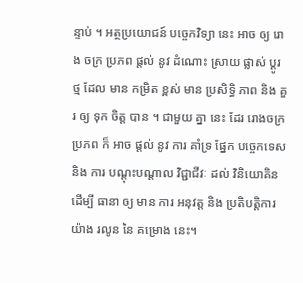ន្ទាប់ ។ អត្ថប្រយោជន៍ បច្ចេកវិទ្យា នេះ អាច ឲ្យ រោង ចក្រ ប្រភព ផ្តល់ នូវ ដំណោះ ស្រាយ ផ្លាស់ ប្តូរ ថ្ម ដែល មាន កម្រិត ខ្ពស់ មាន ប្រសិទ្ធិ ភាព និង គួរ ឲ្យ ទុក ចិត្ត បាន ។ ជាមួយ គ្នា នេះ ដែរ រោងចក្រ ប្រភព ក៏ អាច ផ្តល់ នូវ ការ គាំទ្រ ផ្នែក បច្ចេកទេស និង ការ បណ្ដុះបណ្ដាល វិជ្ជាជីវៈ ដល់ វិនិយោគិន ដើម្បី ធានា ឲ្យ មាន ការ អនុវត្ត និង ប្រតិបត្តិការ យ៉ាង រលូន នៃ គម្រោង នេះ។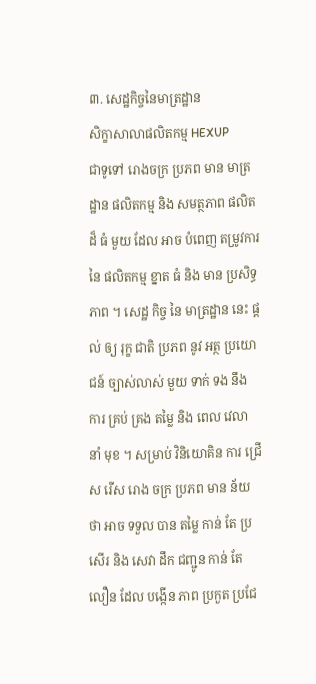៣. សេដ្ឋកិច្ចនៃមាត្រដ្ឋាន
សិក្ខាសាលាផលិតកម្ម HEXUP
ជាទូទៅ រោងចក្រ ប្រភព មាន មាត្រដ្ឋាន ផលិតកម្ម និង សមត្ថភាព ផលិត ដ៏ ធំ មួយ ដែល អាច បំពេញ តម្រូវការ នៃ ផលិតកម្ម ខ្នាត ធំ និង មាន ប្រសិទ្ធភាព ។ សេដ្ឋ កិច្ច នៃ មាត្រដ្ឋាន នេះ ផ្តល់ ឲ្យ រុក្ខ ជាតិ ប្រភព នូវ អត្ថ ប្រយោជន៍ ច្បាស់លាស់ មួយ ទាក់ ទង នឹង ការ គ្រប់ គ្រង តម្លៃ និង ពេល វេលា នាំ មុខ ។ សម្រាប់ វិនិយោគិន ការ ជ្រើស រើស រោង ចក្រ ប្រភព មាន ន័យ ថា អាច ទទួល បាន តម្លៃ កាន់ តែ ប្រសើរ និង សេវា ដឹក ជញ្ជូន កាន់ តែ លឿន ដែល បង្កើន ភាព ប្រកួត ប្រជែ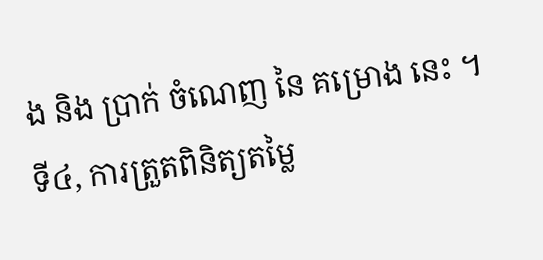ង និង ប្រាក់ ចំណេញ នៃ គម្រោង នេះ ។
ទី៤, ការត្រួតពិនិត្យតម្លៃ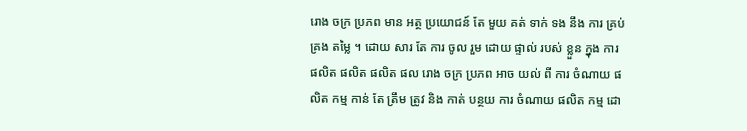រោង ចក្រ ប្រភព មាន អត្ថ ប្រយោជន៍ តែ មួយ គត់ ទាក់ ទង នឹង ការ គ្រប់ គ្រង តម្លៃ ។ ដោយ សារ តែ ការ ចូល រួម ដោយ ផ្ទាល់ របស់ ខ្លួន ក្នុង ការ ផលិត ផលិត ផលិត ផល រោង ចក្រ ប្រភព អាច យល់ ពី ការ ចំណាយ ផលិត កម្ម កាន់ តែ ត្រឹម ត្រូវ និង កាត់ បន្ថយ ការ ចំណាយ ផលិត កម្ម ដោ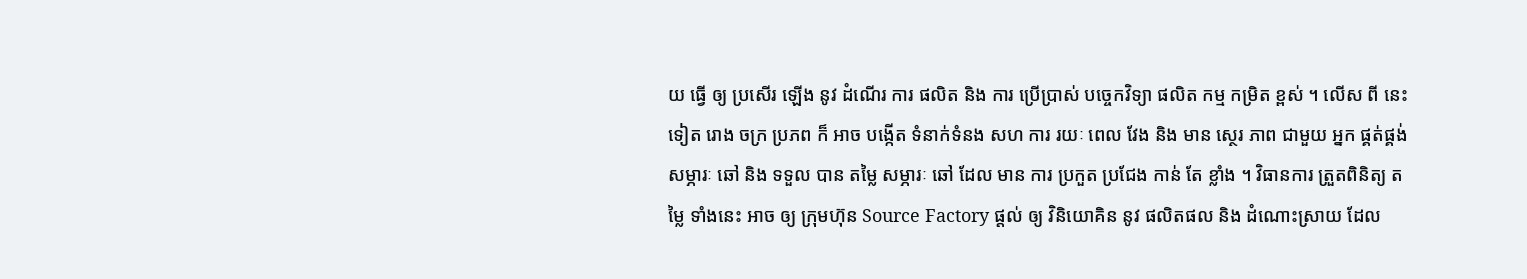យ ធ្វើ ឲ្យ ប្រសើរ ឡើង នូវ ដំណើរ ការ ផលិត និង ការ ប្រើប្រាស់ បច្ចេកវិទ្យា ផលិត កម្ម កម្រិត ខ្ពស់ ។ លើស ពី នេះ ទៀត រោង ចក្រ ប្រភព ក៏ អាច បង្កើត ទំនាក់ទំនង សហ ការ រយៈ ពេល វែង និង មាន ស្ថេរ ភាព ជាមួយ អ្នក ផ្គត់ផ្គង់ សម្ភារៈ ឆៅ និង ទទួល បាន តម្លៃ សម្ភារៈ ឆៅ ដែល មាន ការ ប្រកួត ប្រជែង កាន់ តែ ខ្លាំង ។ វិធានការ ត្រួតពិនិត្យ តម្លៃ ទាំងនេះ អាច ឲ្យ ក្រុមហ៊ុន Source Factory ផ្តល់ ឲ្យ វិនិយោគិន នូវ ផលិតផល និង ដំណោះស្រាយ ដែល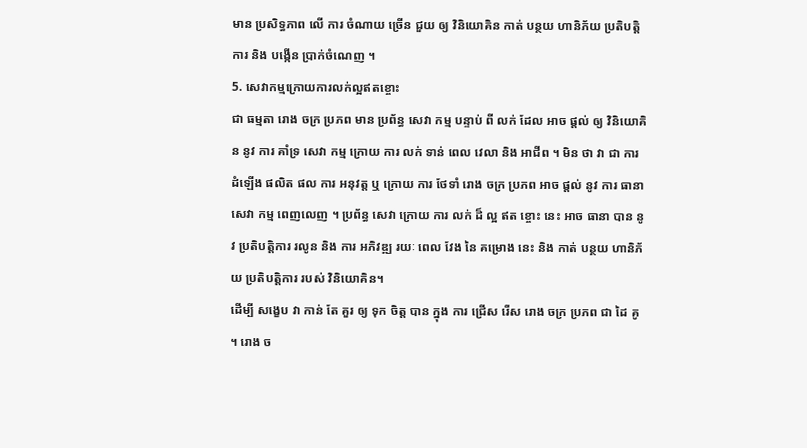មាន ប្រសិទ្ធភាព លើ ការ ចំណាយ ច្រើន ជួយ ឲ្យ វិនិយោគិន កាត់ បន្ថយ ហានិភ័យ ប្រតិបត្តិការ និង បង្កើន ប្រាក់ចំណេញ ។
5. សេវាកម្មក្រោយការលក់ល្អឥតខ្ចោះ
ជា ធម្មតា រោង ចក្រ ប្រភព មាន ប្រព័ន្ធ សេវា កម្ម បន្ទាប់ ពី លក់ ដែល អាច ផ្តល់ ឲ្យ វិនិយោគិន នូវ ការ គាំទ្រ សេវា កម្ម ក្រោយ ការ លក់ ទាន់ ពេល វេលា និង អាជីព ។ មិន ថា វា ជា ការ ដំឡើង ផលិត ផល ការ អនុវត្ត ឬ ក្រោយ ការ ថែទាំ រោង ចក្រ ប្រភព អាច ផ្តល់ នូវ ការ ធានា សេវា កម្ម ពេញលេញ ។ ប្រព័ន្ធ សេវា ក្រោយ ការ លក់ ដ៏ ល្អ ឥត ខ្ចោះ នេះ អាច ធានា បាន នូវ ប្រតិបត្តិការ រលូន និង ការ អភិវឌ្ឍ រយៈ ពេល វែង នៃ គម្រោង នេះ និង កាត់ បន្ថយ ហានិភ័យ ប្រតិបត្តិការ របស់ វិនិយោគិន។
ដើម្បី សង្ខេប វា កាន់ តែ គួរ ឲ្យ ទុក ចិត្ត បាន ក្នុង ការ ជ្រើស រើស រោង ចក្រ ប្រភព ជា ដៃ គូ ។ រោង ច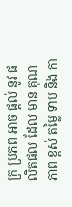ក្រ ប្រភព អាច ផ្តល់ នូវ ផលិតផល ដែល មាន គុណភាព ខ្ពស់ តម្លៃ ទាប និង កា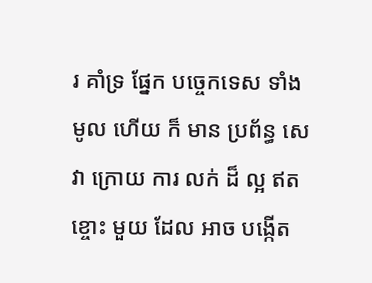រ គាំទ្រ ផ្នែក បច្ចេកទេស ទាំង មូល ហើយ ក៏ មាន ប្រព័ន្ធ សេវា ក្រោយ ការ លក់ ដ៏ ល្អ ឥត ខ្ចោះ មួយ ដែល អាច បង្កើត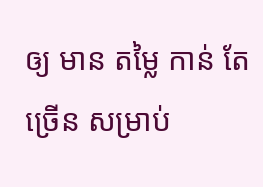ឲ្យ មាន តម្លៃ កាន់ តែ ច្រើន សម្រាប់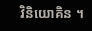វិនិយោគិន ។